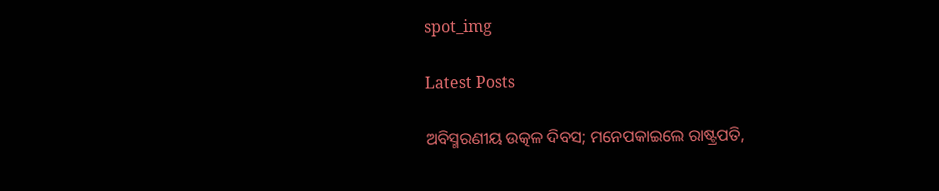spot_img

Latest Posts

ଅବିସ୍ମରଣୀୟ ଉତ୍କଳ ଦିବସ; ମନେପକାଇଲେ ରାଷ୍ଟ୍ରପତି,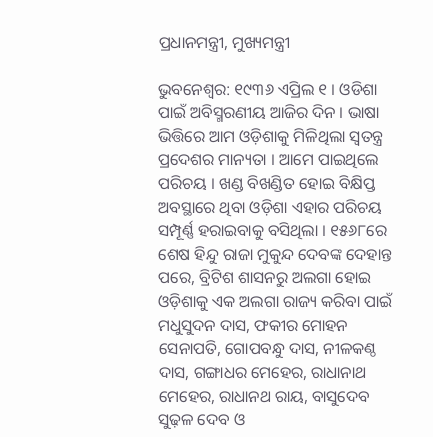ପ୍ରଧାନମନ୍ତ୍ରୀ, ମୁଖ୍ୟମନ୍ତ୍ରୀ

ଭୁବନେଶ୍ବର: ୧୯୩୬ ଏପ୍ରିଲ ୧ । ଓଡିଶା ପାଇଁ ଅବିସ୍ମରଣୀୟ ଆଜିର ଦିନ । ଭାଷା ଭିତ୍ତିରେ ଆମ ଓଡ଼ିଶାକୁ ମିଳିଥିଲା ସ୍ବତନ୍ତ୍ର ପ୍ରଦେଶର ମାନ୍ୟତା । ଆମେ ପାଇଥିଲେ ପରିଚୟ । ଖଣ୍ଡ ବିଖଣ୍ଡିତ ହୋଇ ବିକ୍ଷିପ୍ତ ଅବସ୍ଥାରେ ଥିବା ଓଡ଼ିଶା ଏହାର ପରିଚୟ ସମ୍ପୂର୍ଣ୍ଣ ହରାଇବାକୁ ବସିଥିଲା । ୧୫୬୮ରେ ଶେଷ ହିନ୍ଦୁ ରାଜା ମୁକୁନ୍ଦ ଦେବଙ୍କ ଦେହାନ୍ତ ପରେ, ବ୍ରିଟିଶ ଶାସନରୁ ଅଲଗା ହୋଇ ଓଡ଼ିଶାକୁ ଏକ ଅଲଗା ରାଜ୍ୟ କରିବା ପାଇଁ ମଧୁସୁଦନ ଦାସ, ଫକୀର ମୋହନ ସେନାପତି, ଗୋପବନ୍ଧୁ ଦାସ, ନୀଳକଣ୍ଠ ଦାସ, ଗଙ୍ଗାଧର ମେହେର, ରାଧାନାଥ ମେହେର, ରାଧାନଥ ରାୟ, ବାସୁଦେବ ସୁଢ଼ଳ ଦେବ ଓ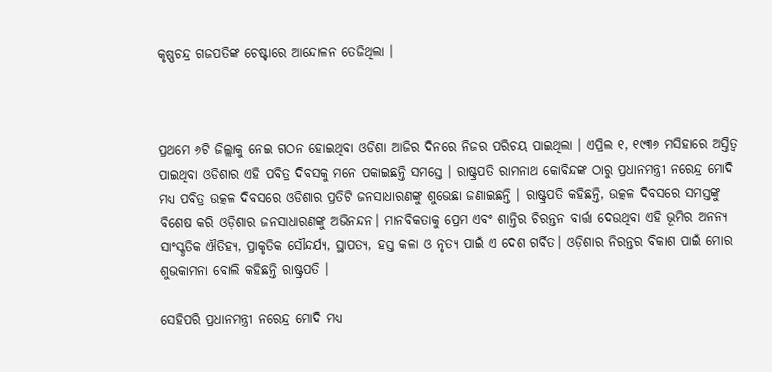କୃଷ୍ଣଚନ୍ଦ୍ର ଗଜପତିଙ୍କ ଚେଷ୍ଟାରେ ଆନ୍ଦୋଳନ ତେଜିଥିଲା ।



ପ୍ରଥମେ ୬ଟି ଜିଲ୍ଲାକୁ ନେଇ ଗଠନ ହୋଇଥିବା ଓଡିଶା ଆଜିର ଦିନରେ ନିଜର ପରିଚୟ ପାଇଥିଲା । ଏପ୍ରିଲ ୧, ୧୯୩୬ ମସିହାରେ ଅସ୍ତିତ୍ବ ପାଇଥିବା ଓଡିଶାର ଏହି ପବିତ୍ର ଦିବସକୁ ମନେ ପକାଇଛନ୍ତି ସମସ୍ତେ । ରାଷ୍ଟ୍ରପତି ରାମନାଥ କୋବିନ୍ଦଙ୍କ ଠାରୁ ପ୍ରଧାନମନ୍ତ୍ରୀ ନରେନ୍ଦ୍ର ମୋଦି ମଧ୍ୟ ପବିତ୍ର ଉତ୍କଳ ଦିବସରେ ଓଡିଶାର ପ୍ରତିଟି ଜନସାଧାରଣଙ୍କୁ ଶୁଭେଛା ଜଣାଇଛନ୍ତି । ରାଷ୍ଟ୍ରପତି କହିଛନ୍ତି, ଉତ୍କଳ ଦିବସରେ ସମସ୍ତଙ୍କୁ ବିଶେଷ କରି ଓଡ଼ିଶାର ଜନସାଧାରଣଙ୍କୁ ଅଭିନନ୍ଦନ। ମାନବିକତାକୁ ପ୍ରେମ ଏବଂ ଶାନ୍ତିର ଚିରନ୍ତନ ବାର୍ତ୍ତା ଦେଉଥିବା ଏହି ଭୂମିର ଅନନ୍ୟ ସାଂସ୍କୃତିକ ଐତିହ୍ୟ, ପ୍ରାକୃତିକ ସୌନ୍ଦର୍ଯ୍ୟ, ସ୍ଥାପତ୍ୟ, ହସ୍ତ କଳା ଓ ନୃତ୍ୟ ପାଇଁ ଏ ଦେଶ ଗର୍ବିତ। ଓଡ଼ିଶାର ନିରନ୍ତର ବିକାଶ ପାଇଁ ମୋର ଶୁଭକାମନା ବୋଲି କହିଛନ୍ତି ରାଷ୍ଟ୍ରପତି ।

ସେହିପରି ପ୍ରଧାନମନ୍ତ୍ରୀ ନରେନ୍ଦ୍ର ମୋଦି ମଧ୍ୟ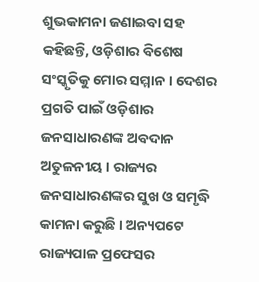ଶୁଭକାମନା ଜଣାଇବା ସହ କହିଛନ୍ତି, ଓଡ଼ିଶାର ବିଶେଷ ସଂସ୍କୃତିକୁ ମୋର ସମ୍ମାନ । ଦେଶର ପ୍ରଗତି ପାଇଁ ଓଡ଼ିଶାର ଜନସାଧାରଣଙ୍କ ଅବଦାନ ଅତୁଳନୀୟ । ରାଜ୍ୟର ଜନସାଧାରଣଙ୍କର ସୁଖ ଓ ସମୃଦ୍ଧି କାମନା କରୁଛି । ଅନ୍ୟପଟେ ରାଜ୍ୟପାଳ ପ୍ରଫେସର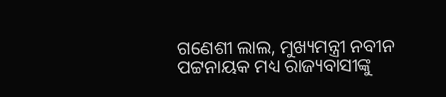ଗଣେଶୀ ଲାଲ, ମୁଖ୍ୟମନ୍ତ୍ରୀ ନବୀନ ପଟ୍ଟନାୟକ ମଧ୍ୟ ରାଜ୍ୟବାସୀଙ୍କୁ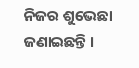ନିଜର ଶୁଭେଛା ଜଣାଇଛନ୍ତି ।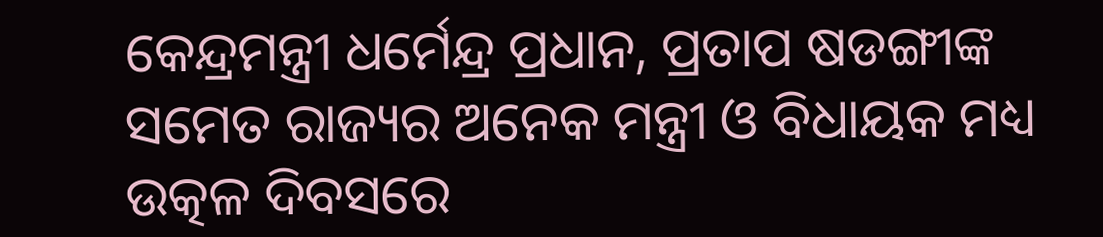କେନ୍ଦ୍ରମନ୍ତ୍ରୀ ଧର୍ମେନ୍ଦ୍ର ପ୍ରଧାନ, ପ୍ରତାପ ଷଡଙ୍ଗୀଙ୍କ ସମେତ ରାଜ୍ୟର ଅନେକ ମନ୍ତ୍ରୀ ଓ ବିଧାୟକ ମଧ୍ୟ ଉତ୍କଳ ଦିବସରେ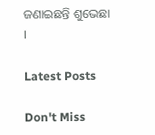ଜଣାଇଛନ୍ତି ଶୁଭେଛା ।

Latest Posts

Don't Miss